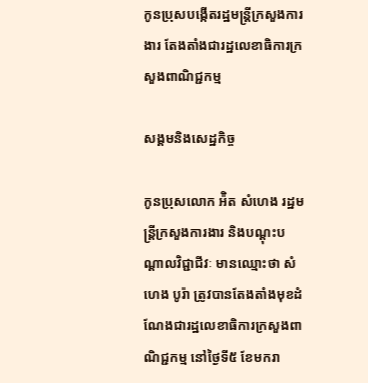កូនប្រុសបង្កើតរដ្ឋមន្ត្រីក្រសួងការងារ តែងតាំងជារដ្ឋលេខាធិការក្រសួងពាណិជ្ជកម្ម

សង្គមនិងសេដ្ឋកិច្ច

កូនប្រុសលោក អ៉ិត សំហេង រដ្ឋមន្ត្រីក្រសួងការងារ និងបណ្ដុះបណ្ដាលវិជ្ជាជីវៈ មានឈ្មោះថា សំហេង បូរ៉ា ត្រូវបានតែងតាំងមុខដំណែងជារដ្ឋលេខាធិការក្រសួងពាណិជ្ជកម្ម នៅថ្ងៃទី៥ ខែមករា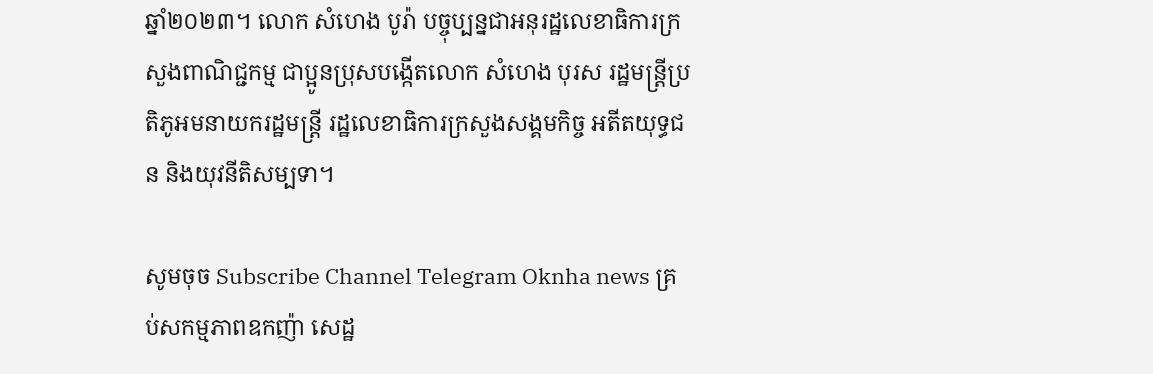ឆ្នាំ២០២៣។ លោក សំហេង បូរ៉ា បច្ចុប្បន្នជាអនុរដ្ឋលេខាធិការក្រសួងពាណិជ្ជកម្ម ជាប្អូនប្រុសបង្កើតលោក សំហេង បុរស រដ្ឋមន្ត្រីប្រតិភូអមនាយករដ្ឋមន្ត្រី រដ្ឋលេខាធិការក្រសួងសង្គមកិច្ច អតីតយុទ្ធជន និងយុវនីតិសម្បទា។

សូមចុច Subscribe Channel Telegram Oknha news គ្រប់សកម្មភាពឧកញ៉ា សេដ្ឋ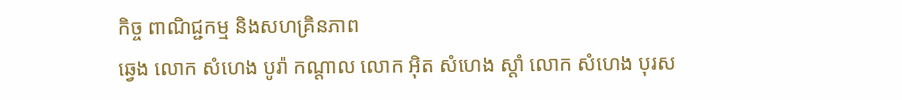កិច្ច ពាណិជ្ជកម្ម និងសហគ្រិនភាព
ឆ្វេង លោក សំហេង បូរ៉ា កណ្តាល លោក អ៊ិត សំហេង ស្តាំ លោក សំហេង បុរស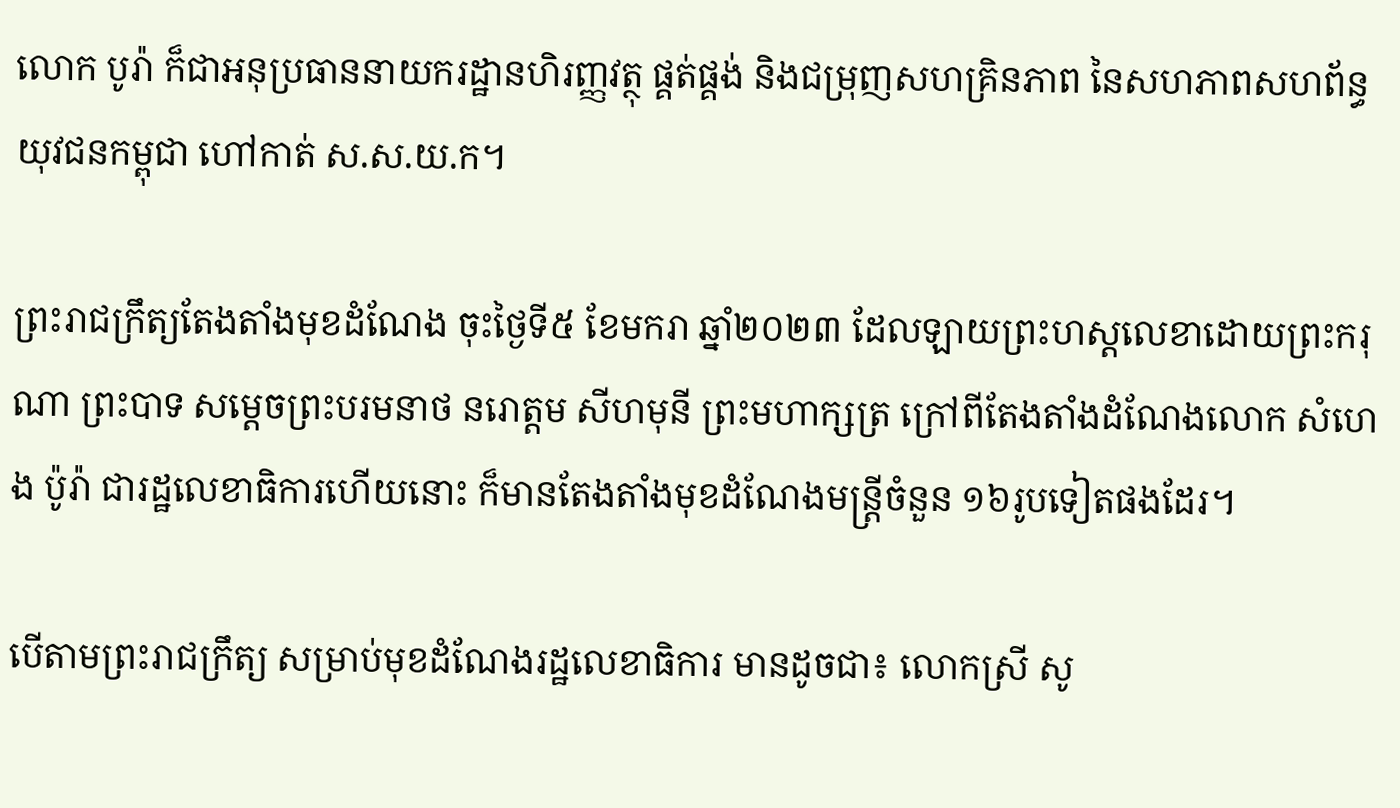លោក បូរ៉ា ក៏ជាអនុប្រធាននាយករដ្ឋានហិរញ្ញវត្ថុ ផ្គត់ផ្គង់ និងជម្រុញសហគ្រិនភាព នៃសហភាពសហព័ន្ធយុវជនកម្ពុជា ហៅកាត់ ស.ស.យ.ក។

ព្រះរាជក្រឹត្យតែងតាំងមុខដំណែង ចុះថ្ងៃទី៥ ខែមករា ឆ្នាំ២០២៣ ដែលឡាយព្រះហស្តលេខាដោយព្រះករុណា ព្រះបាទ សម្ដេចព្រះបរមនាថ នរោត្តម សីហមុនី ព្រះមហាក្សត្រ ក្រៅពីតែងតាំងដំណែងលោក សំហេង ប៉ូរ៉ា ជារដ្ឋលេខាធិការហើយនោះ ក៏មានតែងតាំងមុខដំណែងមន្ត្រីចំនួន ១៦រូបទៀតផងដែរ។

បើតាមព្រះរាជក្រឹត្យ សម្រាប់មុខដំណែងរដ្ឋលេខាធិការ មានដូចជា៖ លោកស្រី សូ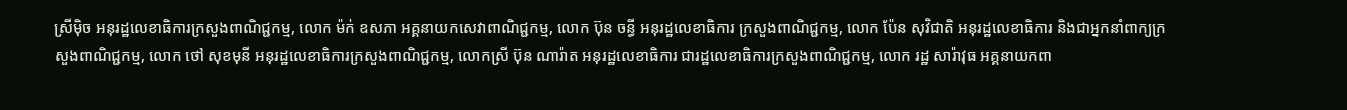ស្រីម៉ិច អនុរដ្ឋលេខាធិការក្រសួងពាណិជ្ជកម្ម, លោក ម៉ក់ ឧសភា អគ្គនាយកសេវាពាណិជ្ជកម្ម, លោក ប៊ុន ចន្ធី អនុរដ្ឋលេខាធិការ ក្រសួងពាណិជ្ជកម្ម, លោក ប៉ែន សុវិជាតិ អនុរដ្ឋលេខាធិការ និងជាអ្នកនាំពាក្យក្រសួងពាណិជ្ជកម្ម, លោក ថៅ សុខមុនី អនុរដ្ឋលេខាធិការក្រសួងពាណិជ្ជកម្ម, លោកស្រី ប៊ុន ណារ៉ាត អនុរដ្ឋលេខាធិការ ជារដ្ឋលេខាធិការក្រសួងពាណិជ្ជកម្ម, លោក រដ្ឋ សារ៉ាវុធ អគ្គនាយកពា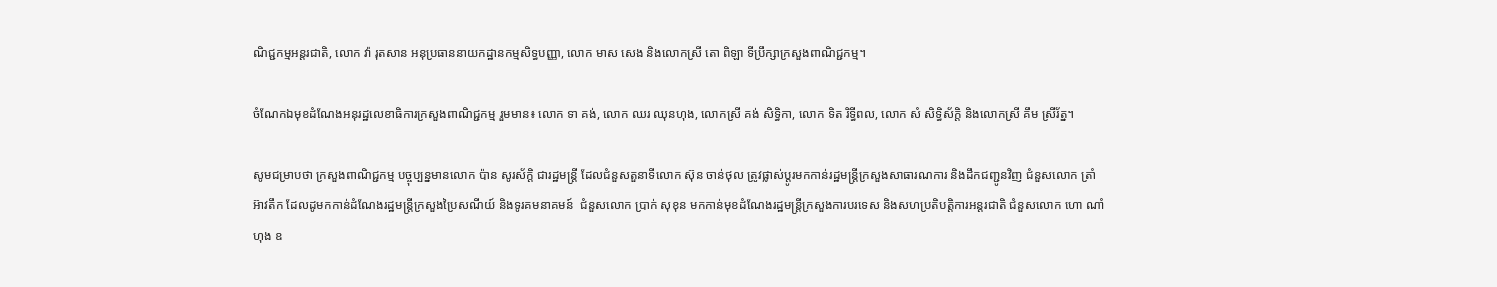ណិជ្ជកម្មអន្តរជាតិ, លោក វ៉ា រុតសាន អនុប្រធាននាយកដ្ឋានកម្មសិទ្ធបញ្ញា, លោក មាស សេង និងលោកស្រី តោ ពិឡា ទីប្រឹក្សាក្រសួងពាណិជ្ជកម្ម។

ចំណែកឯមុខដំណែងអនុរដ្ឋលេខាធិការក្រសួងពាណិជ្ជកម្ម រួមមាន៖ លោក ទា គង់, លោក ឈរ ឈុនហុង, លោកស្រី គង់ សិទ្ធិកា, លោក ទិត រិទ្ធីពល, លោក សំ សិទ្ធិស័ក្តិ និងលោកស្រី គឹម ស្រីរ័ត្ន។

សូមជម្រាបថា ក្រសួងពាណិជ្ជកម្ម បច្ចុប្បន្នមានលោក ប៉ាន សូរស័ក្តិ ជារដ្ឋមន្ត្រី ដែលជំនួសតួនាទីលោក ស៊ុន ចាន់ថុល ត្រូវផ្លាស់ប្ដូរមកកាន់រដ្ឋមន្ត្រីក្រសួងសាធារណការ និងដឹកជញ្ជូនវិញ ជំនួសលោក ត្រាំ អ៊ាវតឹក ដែលដូមកកាន់ដំណែងរដ្ឋមន្ត្រីក្រសួងប្រៃសណីយ៍ និងទូរគមនាគមន៍  ជំនួសលោក ប្រាក់ សុខុន មកកាន់មុខដំណែងរដ្ឋមន្ត្រីក្រសួងការបរទេស និងសហប្រតិបត្តិការអន្តរជាតិ ជំនួសលោក ហោ ណាំហុង ឧ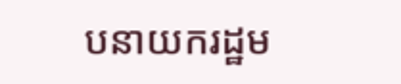បនាយករដ្ឋម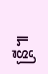ន្ត្រី៕